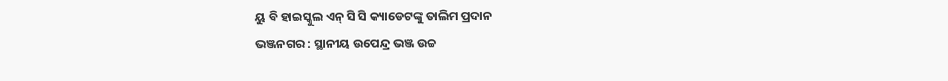ୟୁ ବି ହାଇସ୍କୁଲ ଏନ୍ ସି ସି କ୍ୟାଡେଟଙ୍କୁ ତାଲିମ ପ୍ରଦାନ
ଭଞ୍ଜନଗର : ସ୍ଥାନୀୟ ଉପେନ୍ଦ୍ର ଭଞ୍ଜ ଉଚ୍ଚ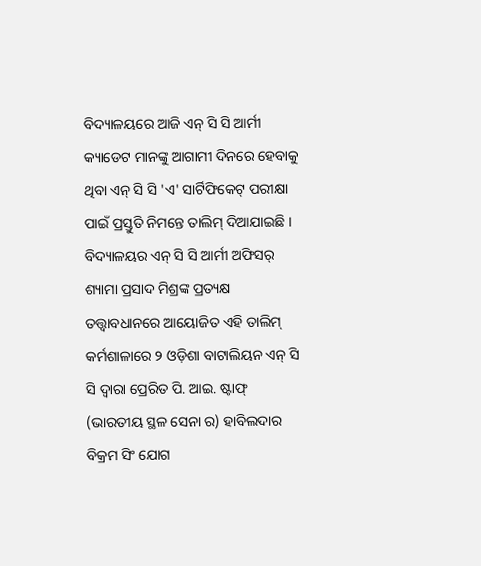ବିଦ୍ୟାଳୟରେ ଆଜି ଏନ୍ ସି ସି ଆର୍ମୀ କ୍ୟାଡେଟ ମାନଙ୍କୁ ଆଗାମୀ ଦିନରେ ହେବାକୁ ଥିବା ଏନ୍ ସି ସି 'ଏ' ସାର୍ଟିଫିକେଟ୍ ପରୀକ୍ଷା ପାଇଁ ପ୍ରସ୍ତୁତି ନିମନ୍ତେ ତାଲିମ୍ ଦିଆଯାଇଛି । ବିଦ୍ୟାଳୟର ଏନ୍ ସି ସି ଆର୍ମୀ ଅଫିସର୍ ଶ୍ୟାମା ପ୍ରସାଦ ମିଶ୍ରଙ୍କ ପ୍ରତ୍ୟକ୍ଷ ତତ୍ତ୍ଵାବଧାନରେ ଆୟୋଜିତ ଏହି ତାଲିମ୍ କର୍ମଶାଳାରେ ୨ ଓଡ଼ିଶା ବାଟାଲିୟନ ଏନ୍ ସି ସି ଦ୍ଵାରା ପ୍ରେରିତ ପି. ଆଇ. ଷ୍ଟାଫ୍ (ଭାରତୀୟ ସ୍ଥଳ ସେନା ର) ହାବିଲଦାର ବିକ୍ରମ ସିଂ ଯୋଗ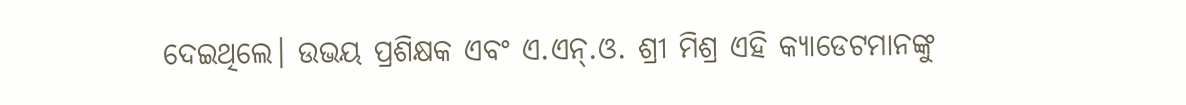ଦେଇଥିଲେ। ଉଭୟ ପ୍ରଶିକ୍ଷକ ଏବଂ ଏ.ଏନ୍.ଓ. ଶ୍ରୀ ମିଶ୍ର ଏହି କ୍ୟାଡେଟମାନଙ୍କୁ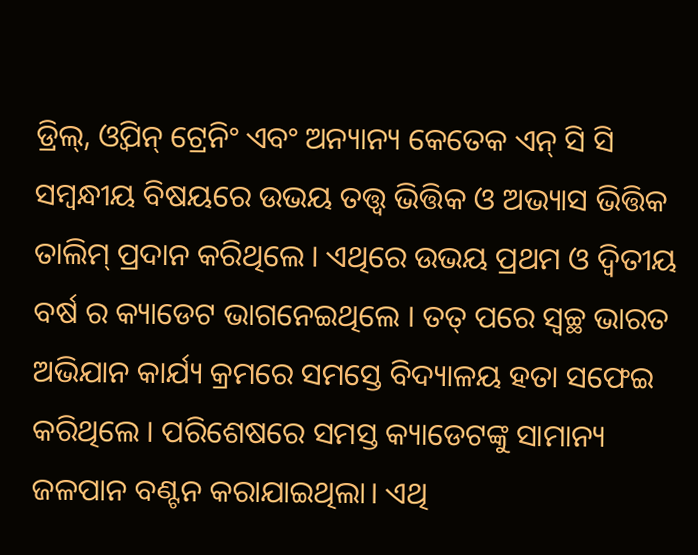ଡ୍ରିଲ୍, ଓ୍ବିପନ୍ ଟ୍ରେନିଂ ଏବଂ ଅନ୍ୟାନ୍ୟ କେତେକ ଏନ୍ ସି ସି ସମ୍ବନ୍ଧୀୟ ବିଷୟରେ ଉଭୟ ତତ୍ତ୍ଵ ଭିତ୍ତିକ ଓ ଅଭ୍ୟାସ ଭିତ୍ତିକ ତାଲିମ୍ ପ୍ରଦାନ କରିଥିଲେ । ଏଥିରେ ଉଭୟ ପ୍ରଥମ ଓ ଦ୍ବିତୀୟ ବର୍ଷ ର କ୍ୟାଡେଟ ଭାଗନେଇଥିଲେ । ତତ୍ ପରେ ସ୍ବଚ୍ଛ ଭାରତ ଅଭିଯାନ କାର୍ଯ୍ୟ କ୍ରମରେ ସମସ୍ତେ ବିଦ୍ୟାଳୟ ହତା ସଫେଇ କରିଥିଲେ । ପରିଶେଷରେ ସମସ୍ତ କ୍ୟାଡେଟଙ୍କୁ ସାମାନ୍ୟ ଜଳପାନ ବଣ୍ଟନ କରାଯାଇଥିଲା। ଏଥି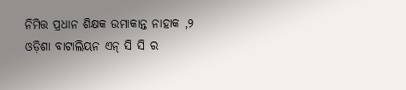ନିମିତ୍ତ ପ୍ରଧାନ ଶିକ୍ଷକ ଉମାକାନ୍ତ ନାହାକ ,୨ ଓଡ଼ିଶା ବାଟାଲିୟନ ଏନ୍ ସି ସି ର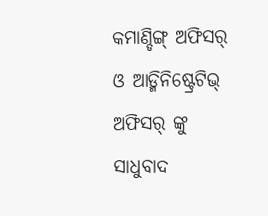କମାଣ୍ଡିଙ୍ଗ୍ ଅଫିସର୍ ଓ ଆଡ୍ମିନିଷ୍ଟ୍ରେଟିଭ୍ ଅଫିସର୍ ଙ୍କୁ ସାଧୁବାଦ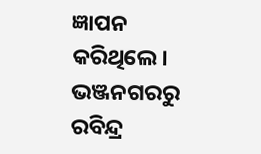ଜ୍ଞାପନ କରିଥିଲେ। ଭଞ୍ଜନଗରରୁ ରବିନ୍ଦ୍ର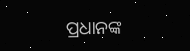ପ୍ରଧାନଙ୍କ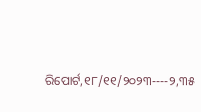ରିପୋର୍ଟ,୧୮/୧୧/୨୦୨୩----୨,୩୫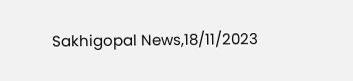Sakhigopal News,18/11/2023